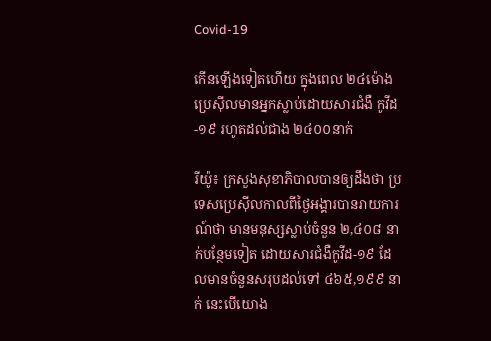Covid-19

កើនឡើងទៀតហើយ ក្នុងពេល ២៤ម៉ោង ប្រេស៊ីលមានអ្នកស្លាប់ដោយសារជំងឺ កូវីដ-១៩ រហូតដល់ជាង ២៤០០នាក់

រីយ៉ូ៖ ក្រសួងសុខាភិបាលបានឲ្យដឹងថា ប្រទេសប្រេស៊ីលកាលពីថ្ងៃអង្គារបានរាយការណ៍ថា មានមនុស្សស្លាប់ចំនួន ២,៤០៨ នាក់បន្ថែមទៀត ដោយសារជំងឺកូវីដ-១៩ ដែលមានចំនួនសរុបដល់ទៅ ៤៦៥,១៩៩ នាក់ នេះបើយោង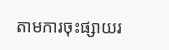តាមការចុះផ្សាយរ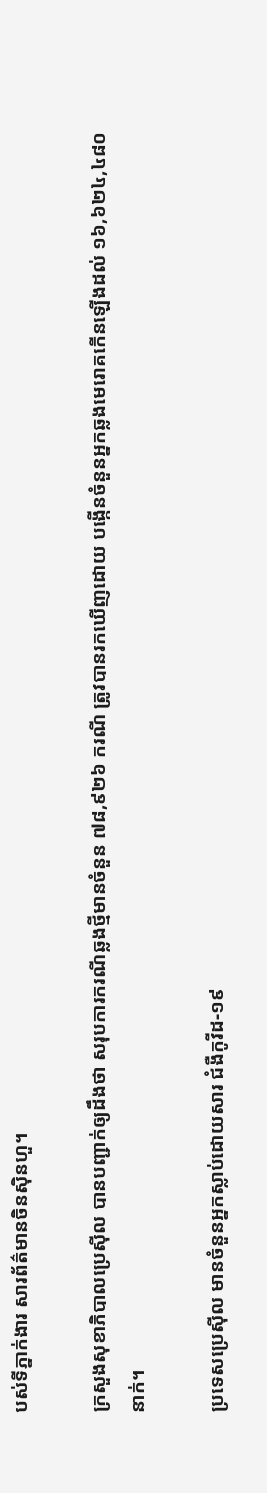បស់ទីភ្នាក់ងារ សារព័ត៌មានចិនស៊ិនហួ។

ក្រសួងសុខាភិបាលប្រេស៊ីល បានបញ្ជាក់ឲ្យដឹងថា សរុបការករណីឆ្លងថ្មីមានចំនួន ៧៨,៩២៦ ករណី ត្រូវបានរកឃើញដោយ បង្កើនចំនួនអ្នកឆ្លងមេរោគកើនឡើងដល់ ១៦,៦២៤,៤៨០ នាក់។

ប្រទេសប្រេស៊ីល មានចំនួនអ្នកស្លាប់ដោយសារ ជំងឺកូវីដ-១៩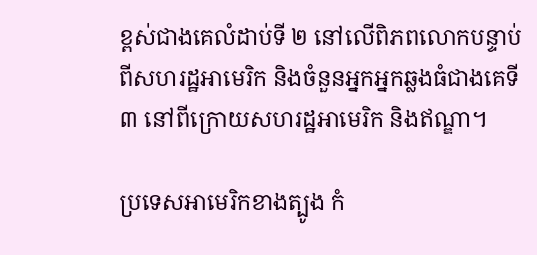ខ្ពស់ជាងគេលំដាប់ទី ២ នៅលើពិភពលោកបន្ទាប់ពីសហរដ្ឋអាមេរិក និងចំនួនអ្នកអ្នកឆ្លងធំជាងគេទី ៣ នៅពីក្រោយសហរដ្ឋអាមេរិក និងឥណ្ឌា។

ប្រទេសអាមេរិកខាងត្បូង កំ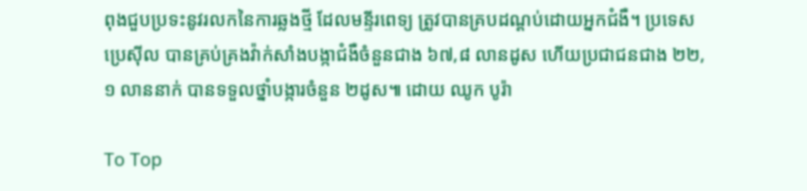ពុងជួបប្រទះនូវរលកនៃការឆ្លងថ្មី ដែលមន្ទីរពេទ្យ ត្រូវបានគ្របដណ្ដប់ដោយអ្នកជំងឺ។ ប្រទេសប្រេស៊ីល បានគ្រប់គ្រងវ៉ាក់សាំងបង្កាជំងឺចំនួនជាង ៦៧,៨ លានដូស ហើយប្រជាជនជាង ២២,១ លាននាក់ បានទទួលថ្នាំបង្ការចំនួន ២ដូស៕ ដោយ ឈូក បូរ៉ា

To Top